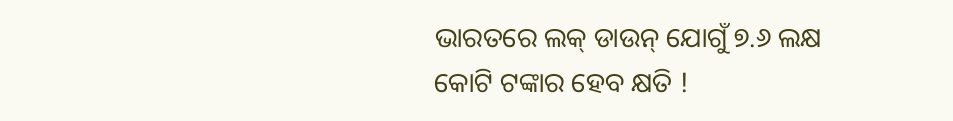ଭାରତରେ ଲକ୍ ଡାଉନ୍ ଯୋଗୁଁ ୭.୬ ଲକ୍ଷ କୋଟି ଟଙ୍କାର ହେବ କ୍ଷତି !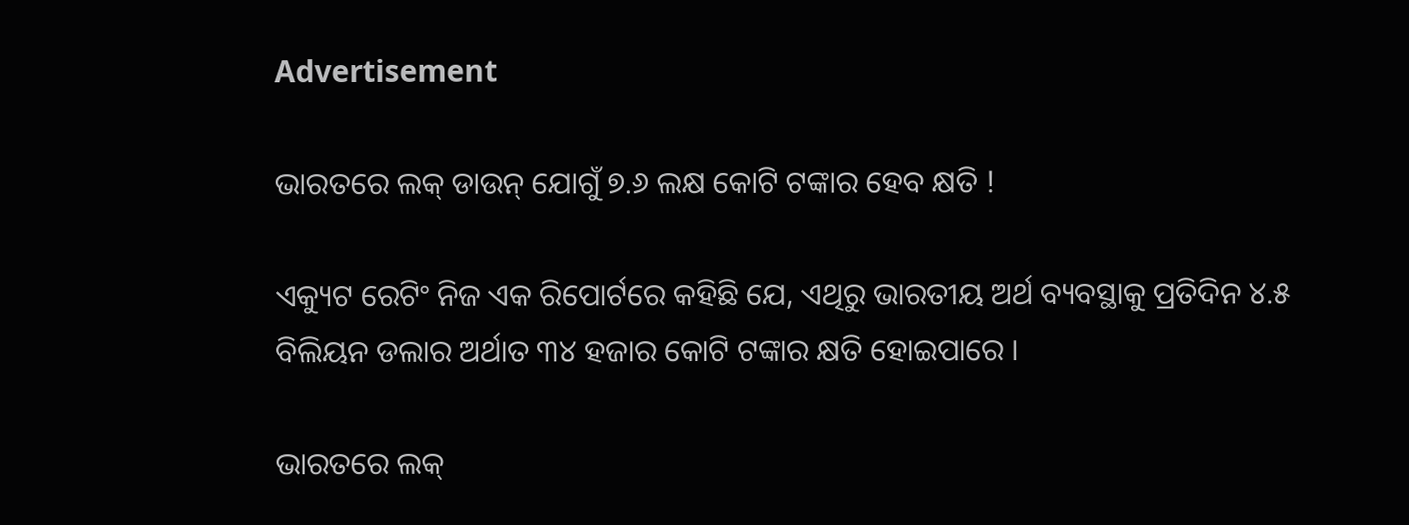Advertisement

ଭାରତରେ ଲକ୍ ଡାଉନ୍ ଯୋଗୁଁ ୭.୬ ଲକ୍ଷ କୋଟି ଟଙ୍କାର ହେବ କ୍ଷତି !

ଏକ୍ୟୁଟ ରେଟିଂ ନିଜ ଏକ ରିପୋର୍ଟରେ କହିଛି ଯେ, ଏଥିରୁ ଭାରତୀୟ ଅର୍ଥ ବ୍ୟବସ୍ଥାକୁ ପ୍ରତିଦିନ ୪.୫ ବିଲିୟନ ଡଲାର ଅର୍ଥାତ ୩୪ ହଜାର କୋଟି ଟଙ୍କାର କ୍ଷତି ହୋଇପାରେ ।

ଭାରତରେ ଲକ୍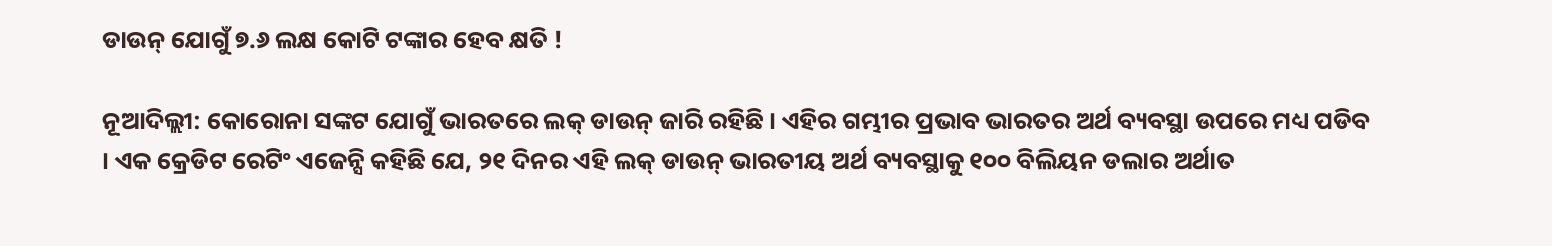ଡାଉନ୍ ଯୋଗୁଁ ୭.୬ ଲକ୍ଷ କୋଟି ଟଙ୍କାର ହେବ କ୍ଷତି !

ନୂଆଦିଲ୍ଲୀ: କୋରୋନା ସଙ୍କଟ ଯୋଗୁଁ ଭାରତରେ ଲକ୍ ଡାଉନ୍ ଜାରି ରହିଛି । ଏହିର ଗମ୍ଭୀର ପ୍ରଭାବ ଭାରତର ଅର୍ଥ ବ୍ୟବସ୍ଥା ଉପରେ ମଧ୍ୟ ପଡିବ । ଏକ କ୍ରେଡିଟ ରେଟିଂ ଏଜେନ୍ସି କହିଛି ଯେ, ୨୧ ଦିନର ଏହି ଲକ୍ ଡାଉନ୍ ଭାରତୀୟ ଅର୍ଥ ବ୍ୟବସ୍ଥାକୁ ୧୦୦ ବିଲିୟନ ଡଲାର ଅର୍ଥାତ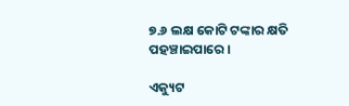୭.୬ ଲକ୍ଷ କୋଟି ଟଙ୍କାର କ୍ଷତି ପହଞ୍ଚାଇପାରେ ।

ଏକ୍ୟୁଟ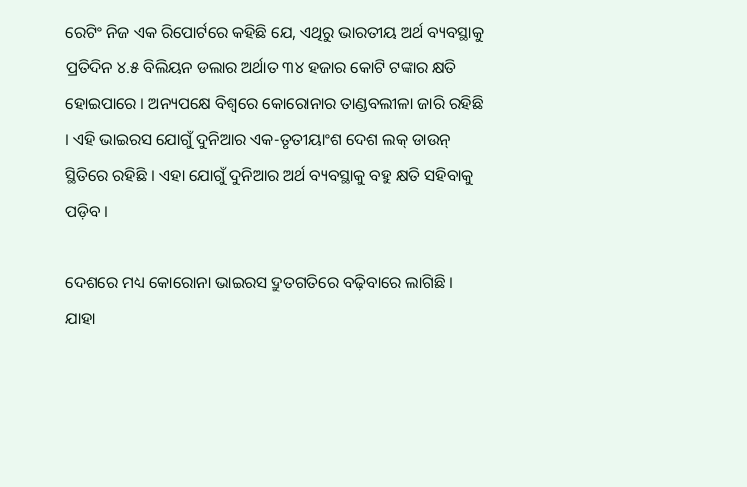ରେଟିଂ ନିଜ ଏକ ରିପୋର୍ଟରେ କହିଛି ଯେ, ଏଥିରୁ ଭାରତୀୟ ଅର୍ଥ ବ୍ୟବସ୍ଥାକୁ ପ୍ରତିଦିନ ୪.୫ ବିଲିୟନ ଡଲାର ଅର୍ଥାତ ୩୪ ହଜାର କୋଟି ଟଙ୍କାର କ୍ଷତି ହୋଇପାରେ । ଅନ୍ୟପକ୍ଷେ ବିଶ୍ୱରେ କୋରୋନାର ତାଣ୍ଡବଲୀଳା ଜାରି ରହିଛି । ଏହି ଭାଇରସ ଯୋଗୁଁ ଦୁନିଆର ଏକ-ତୃତୀୟାଂଶ ଦେଶ ଲକ୍ ଡାଉନ୍ ସ୍ଥିତିରେ ରହିଛି । ଏହା ଯୋଗୁଁ ଦୁନିଆର ଅର୍ଥ ବ୍ୟବସ୍ଥାକୁ ବହୁ କ୍ଷତି ସହିବାକୁ ପଡ଼ିବ ।

ଦେଶରେ ମଧ୍ୟ କୋରୋନା ଭାଇରସ ଦ୍ରୁତଗତିରେ ବଢ଼ିବାରେ ଲାଗିଛି । ଯାହା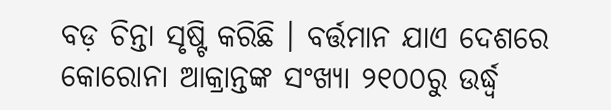ବଡ଼ ଚିନ୍ତା ସୃଷ୍ଟି କରିଛି । ବର୍ତ୍ତମାନ ଯାଏ ଦେଶରେ କୋରୋନା ଆକ୍ରାନ୍ତଙ୍କ ସଂଖ୍ୟା ୨୧୦୦ରୁ ଉର୍ଦ୍ଧ୍ୱ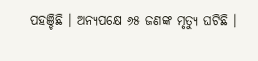ପହଞ୍ଚିଛି । ଅନ୍ୟପକ୍ଷେ ୬୫ ଜଣଙ୍କ ମୃତ୍ୟୁ ଘଟିଛି ।